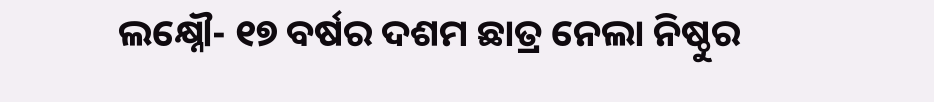ଲକ୍ଷ୍ନୌ- ୧୭ ବର୍ଷର ଦଶମ ଛାତ୍ର ନେଲା ନିଷ୍ଠୁର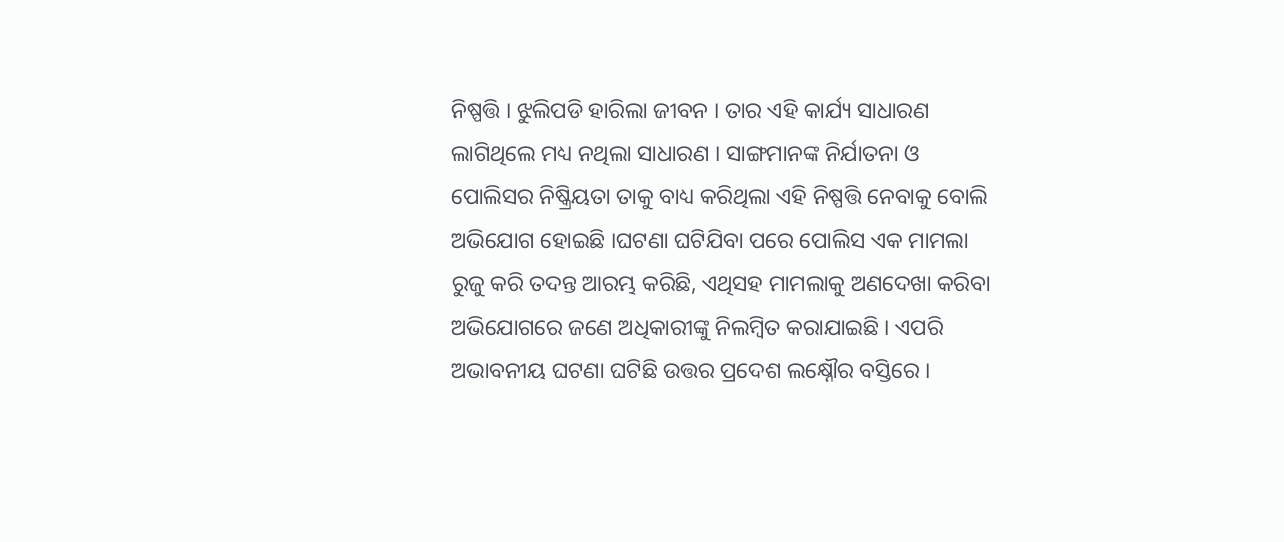ନିଷ୍ପତ୍ତି । ଝୁଲିପଡି ହାରିଲା ଜୀବନ । ତାର ଏହି କାର୍ଯ୍ୟ ସାଧାରଣ ଲାଗିଥିଲେ ମଧ୍ୟ ନଥିଲା ସାଧାରଣ । ସାଙ୍ଗମାନଙ୍କ ନିର୍ଯାତନା ଓ ପୋଲିସର ନିଷ୍କ୍ରିୟତା ତାକୁ ବାଧ୍ୟ କରିଥିଲା ଏହି ନିଷ୍ପତ୍ତି ନେବାକୁ ବୋଲି ଅଭିଯୋଗ ହୋଇଛି ।ଘଟଣା ଘଟିଯିବା ପରେ ପୋଲିସ ଏକ ମାମଲା ରୁଜୁ କରି ତଦନ୍ତ ଆରମ୍ଭ କରିଛି, ଏଥିସହ ମାମଲାକୁ ଅଣଦେଖା କରିବା ଅଭିଯୋଗରେ ଜଣେ ଅଧିକାରୀଙ୍କୁ ନିଲମ୍ବିତ କରାଯାଇଛି । ଏପରି ଅଭାବନୀୟ ଘଟଣା ଘଟିଛି ଉତ୍ତର ପ୍ରଦେଶ ଲକ୍ଷ୍ନୌର ବସ୍ତିରେ ।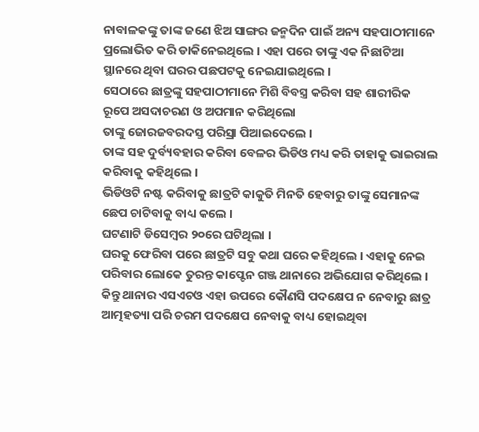ନାବାଳକଙ୍କୁ ତାଙ୍କ ଜଣେ ଝିଅ ସାଙ୍ଗର ଜନ୍ମଦିନ ପାଇଁ ଅନ୍ୟ ସହପାଠୀମାନେ ପ୍ରଲୋଭିତ କରି ଡାକିନେଇଥିଲେ । ଏହା ପରେ ତାଙ୍କୁ ଏକ ନିଛାଟିଆ ସ୍ଥାନରେ ଥିବା ଘରର ପଛପଟକୁ ନେଇଯାଇଥିଲେ ।
ସେଠାରେ ଛାତ୍ରଙ୍କୁ ସହପାଠୀମାନେ ମିଶି ବିବସ୍ତ୍ର କରିବା ସହ ଶାରୀରିକ ରୂପେ ଅସଦାଚରଣ ଓ ଅପମାନ କରିଥିଲୋ
ତାଙ୍କୁ ଜୋରଜବରଦସ୍ତ ପରିସ୍ରା ପିଆଇଦେଲେ ।
ତାଙ୍କ ସହ ଦୁର୍ବ୍ୟବହାର କରିବା ବେଳର ଭିଡିଓ ମଧ୍ୟ କରି ତାହାକୁ ଭାଇରାଲ କରିବାକୁ କହିଥିଲେ ।
ଭିଡିଓଟି ନଷ୍ଟ କରିବାକୁ ଛାତ୍ରଟି କାକୁତି ମିନତି ହେବାରୁ ତାଙ୍କୁ ସେମାନଙ୍କ ଛେପ ଚାଟିବାକୁ ବାଧ୍ୟ କଲେ ।
ଘଟଣାଟି ଡିସେମ୍ବର ୨୦ରେ ଘଟିଥିଲା ।
ଘରକୁ ଫେରିବା ପରେ ଛାତ୍ରଟି ସବୁ କଥା ଘରେ କହିଥିଲେ । ଏହାକୁ ନେଇ ପରିବାର ଲୋକେ ତୁରନ୍ତ କାପ୍ଟେନ ଗଞ୍ଜ ଥାନାରେ ଅଭିଯୋଗ କରିଥିଲେ । କିନ୍ତୁ ଥାନାର ଏସଏଚଓ ଏହା ଉପରେ କୌଣସି ପଦକ୍ଷେପ ନ ନେବାରୁ ଛାତ୍ର ଆତ୍ମହତ୍ୟା ପରି ଚରମ ପଦକ୍ଷେପ ନେବାକୁ ବାଧ୍ୟ ହୋଇଥିବା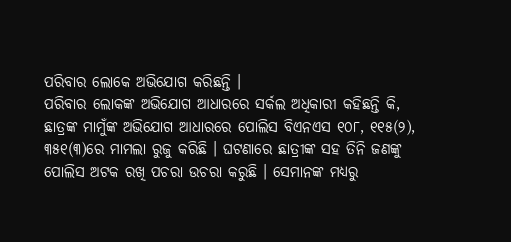ପରିବାର ଲୋକେ ଅଭିଯୋଗ କରିଛନ୍ତି ।
ପରିବାର ଲୋକଙ୍କ ଅଭିଯୋଗ ଆଧାରରେ ସର୍କଲ ଅଧିକାରୀ କହିଛନ୍ତି କି, ଛାତ୍ରଙ୍କ ମାମୁଁଙ୍କ ଅଭିଯୋଗ ଆଧାରରେ ପୋଲିସ ବିଏନଏସ ୧୦୮, ୧୧୫(୨), ୩୫୧(୩)ରେ ମାମଲା ରୁଜୁ କରିଛି । ଘଟଣାରେ ଛାତ୍ରୀଙ୍କ ସହ ତିନି ଜଣଙ୍କୁ ପୋଲିସ ଅଟକ ରଖି ପଚରା ଉଚରା କରୁଛି । ସେମାନଙ୍କ ମଧ୍ୟରୁ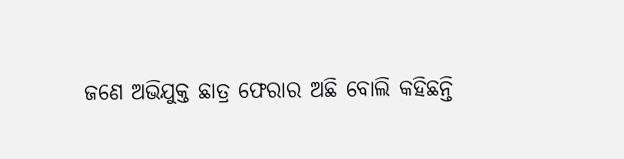ଜଣେ ଅଭିଯୁକ୍ତ ଛାତ୍ର ଫେରାର ଅଛି ବୋଲି କହିଛନ୍ତି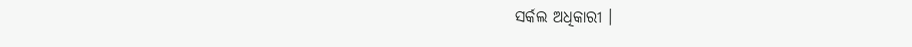ସର୍କଲ ଅଧିକାରୀ ।